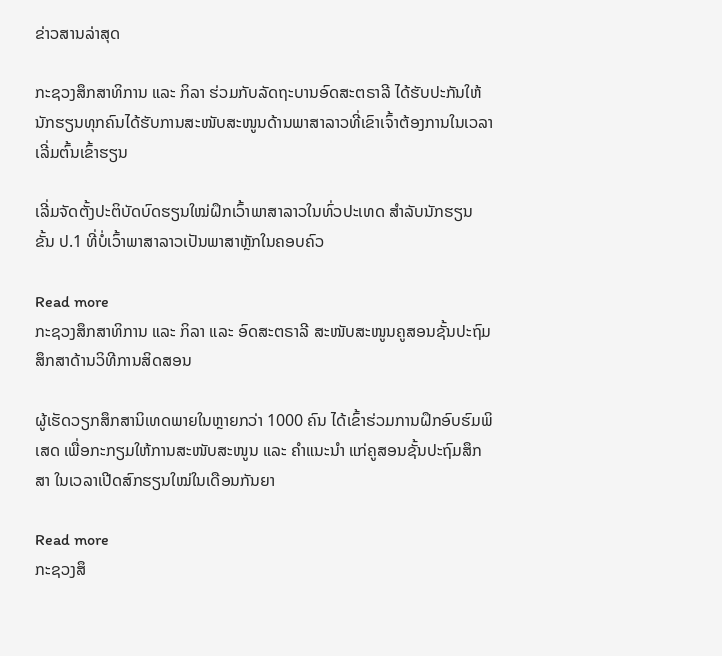ຂ່າວສານລ່າສຸດ

ກະຊວງສຶກສາທິການ ແລະ ກິລາ ຮ່ວມກັບລັດຖະບານອົດສະຕຣາລີ ໄດ້ຮັບປະກັນໃຫ້ນັກຮຽນທຸກຄົນໄດ້ຮັບການສະໜັບສະໜູນດ້ານພາສາລາວທີ່ເຂົາເຈົ້າຕ້ອງການໃນເວລາເລີ່ມຕົ້ນເຂົ້າຮຽນ

ເລີ່ມຈັດຕັ້ງປະຕິບັດບົດຮຽນໃໝ່ຝຶກເວົ້າພາສາລາວໃນທົ່ວປະເທດ ສໍາລັບນັກຮຽນ ຂັ້ນ ປ.1 ທີ່ບໍ່ເວົ້າພາສາລາວເປັນພາສາຫຼັກໃນຄອບຄົວ

Read more
ກະຊວງສຶກສາທິການ ແລະ ກິລາ ແລະ ອົດສະຕຣາລີ ສະໜັບສະໜູນຄູສອນຊັ້ນປະຖົມສຶກສາດ້ານວິທີການສິດສອນ

ຜູ້ເຮັດວຽກສຶກສານິເທດພາຍໃນຫຼາຍກວ່າ 1000 ຄົນ ໄດ້ເຂົ້າຮ່ວມການຝຶກອົບຮົມພິເສດ ເພື່ອກະກຽມໃຫ້ການສະໜັບສະໜູນ ແລະ ຄຳແນະນຳ ແກ່ຄູສອນຊັ້ນປະຖົມສຶກສາ ໃນເວລາເປີດສົກຮຽນໃໝ່ໃນເດືອນກັນຍາ

Read more
ກະຊວງສຶ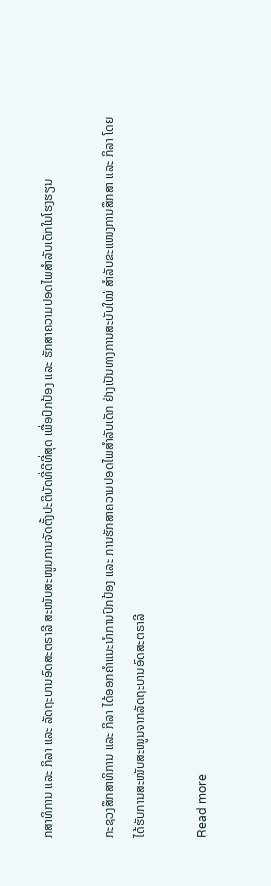ກສາທິການ ແລະ ກິລາ ແລະ ລັດຖະບານອົດສະຕຣາລີ ສະໜັບສະໜູນການຈັດຕັ້ງປະຕິບັດທີ່ດີທີ່ສຸດ ເພື່ອປົກປ້ອງ ແລະ ຮັກສາຄວາມປອດໄພສຳລັບເດັກໃນໂຮງຮຽນ

ກະຊວງສຶກສາທິການ ແລະ ກິລາ ໄດ້ອອກຄຳແນະນຳການປົກປ້ອງ ແລະ ການຮັກສາຄວາມປອດໄພສຳລັບເດັກ ຢ່າງເປັນທາງການສະບັບໃໝ່ ສຳລັບຂະແໜງການສຶກສາ ແລະ ກິລາ ໂດຍໄດ້ຮັບການສະໜັບສະໜູນຈາກລັດຖະບານອົດສະຕຣາລີ

Read more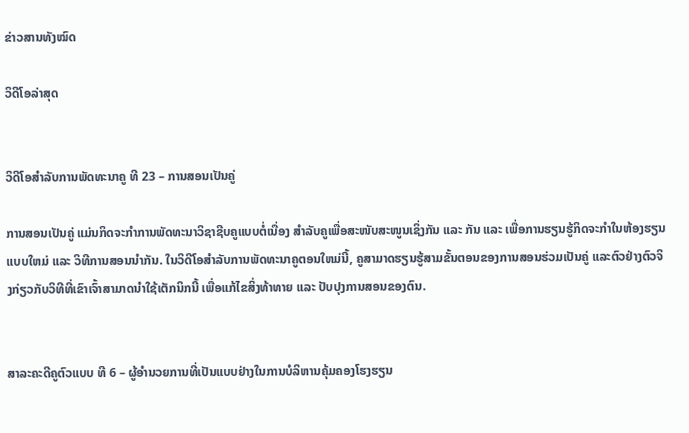ຂ່າວສານທັງໝົດ

ວິດີໂອລ່າສຸດ


ວິດີໂອສຳລັບການພັດທະນາຄູ ທີ 23 – ການສອນເປັນຄູ່

ການສອນເປັນຄູ່ ແມ່ນກິດຈະກໍາການພັດທະນາວິຊາຊີບຄູແບບຕໍ່ເນື່ອງ ສໍາລັບຄູເພື່ອສະໜັບສະໜູນເຊິ່ງກັນ ແລະ ກັນ ແລະ ເພື່ອການຮຽນຮູ້ກິດຈະກໍາໃນຫ້ອງຮຽນແບບໃຫມ່ ແລະ ວິທີການສອນນຳກັນ. ໃນວິດີໂອສຳລັບການພັດທະນາຄູຕອນໃຫມ່ນີ້, ຄູສາມາດຮຽນຮູ້ສາມຂັ້ນຕອນຂອງການສອນຮ່ວມເປັນຄູ່ ແລະຕົວຢ່າງຕົວຈິງກ່ຽວກັບວິທີທີ່ເຂົາເຈົ້າສາມາດນໍາໃຊ້ເຕັກນິກນີ້ ເພື່ອແກ້ໄຂສິ່ງທ້າທາຍ ແລະ ປັບປຸງການສອນຂອງຕົນ.


ສາລະຄະດີຄູຕົວແບບ ທີ 6 – ຜູ້ອຳນວຍການທີ່ເປັນແບບຢ່າງໃນການບໍລິຫານຄຸ້ມຄອງໂຮງຮຽນ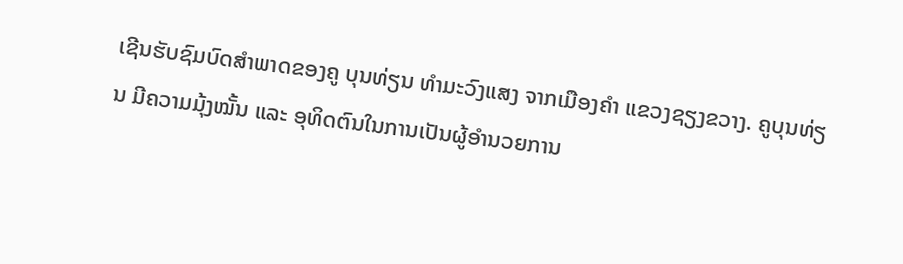ເຊີນຮັບຊົມບົດສຳພາດຂອງຄູ ບຸນທ່ຽນ ທຳມະວົງແສງ ຈາກເມືອງຄຳ ແຂວງຊຽງຂວາງ. ຄູບຸນທ່ຽນ ມີຄວາມມຸ້ງໝັ້ນ ແລະ ອຸທິດຕົນໃນການເປັນຜູ້ອຳນວຍການ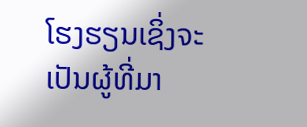ໂຮງຮຽນເຊິ່ງຈະເປັນຜູ້ທີ່ມາ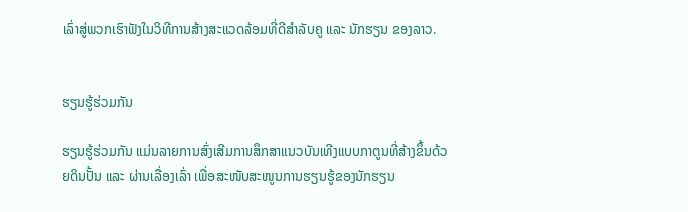ເລົ່າສູ່ພວກເຮົາຟັງໃນວິທີການສ້າງສະແວດລ້ອມທີ່ດີສຳລັບຄູ ແລະ ນັກຮຽນ ຂອງລາວ.


ຮຽນຮູ້ຮ່ວມກັນ

ຮຽນຮູ້ຮ່ວມກັນ ແມ່ນລາຍການສົ່ງເສີມການສຶກສາແນວບັນເທີງແບບກາຕູນທີ່ສ້າງຂຶ້ນດ້ວຍດິນປັ້ນ ແລະ ຜ່ານເລື່ອງເລົ່າ ເພື່ອສະໜັບສະໜູນການຮຽນຮູ້ຂອງນັກຮຽນ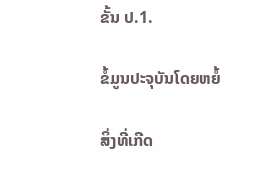ຂັ້ນ ປ.1.

ຂໍ້ມູນປະຈຸບັນໂດຍຫຍໍ້

ສິ່ງທີ່ເກີດ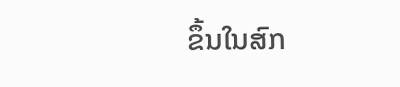ຂຶ້ນໃນສົກ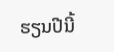ຮຽນປີນີ້